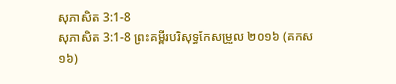សុភាសិត 3:1-8
សុភាសិត 3:1-8 ព្រះគម្ពីរបរិសុទ្ធកែសម្រួល ២០១៦ (គកស១៦)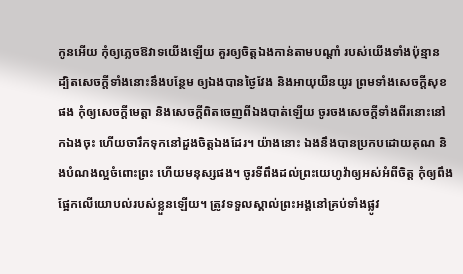កូនអើយ កុំឲ្យភ្លេចឱវាទយើងឡើយ គួរឲ្យចិត្តឯងកាន់តាមបណ្ដាំ របស់យើងទាំងប៉ុន្មាន ដ្បិតសេចក្ដីទាំងនោះនឹងបន្ថែម ឲ្យឯងបានថ្ងៃវែង និងអាយុយឺនយូរ ព្រមទាំងសេចក្ដីសុខផង កុំឲ្យសេចក្ដីមេត្តា និងសេចក្ដីពិតចេញពីឯងបាត់ឡើយ ចូរចងសេចក្ដីទាំងពីរនោះនៅកឯងចុះ ហើយចារឹកទុកនៅដួងចិត្តឯងដែរ។ យ៉ាងនោះ ឯងនឹងបានប្រកបដោយគុណ និងបំណងល្អចំពោះព្រះ ហើយមនុស្សផង។ ចូរទីពឹងដល់ព្រះយេហូវ៉ាឲ្យអស់អំពីចិត្ត កុំឲ្យពឹងផ្អែកលើយោបល់របស់ខ្លួនឡើយ។ ត្រូវទទួលស្គាល់ព្រះអង្គនៅគ្រប់ទាំងផ្លូវ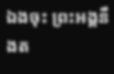ឯងចុះ ព្រះអង្គនឹងត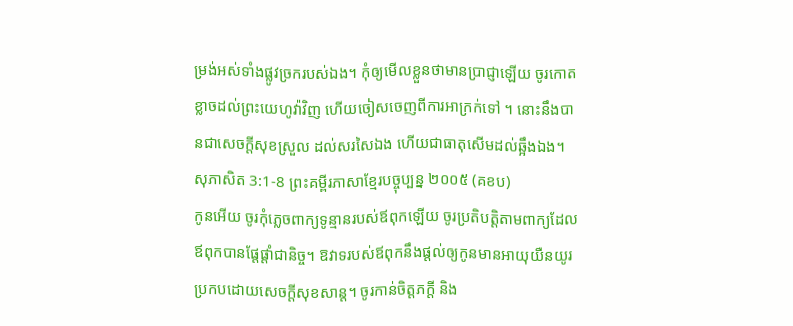ម្រង់អស់ទាំងផ្លូវច្រករបស់ឯង។ កុំឲ្យមើលខ្លួនថាមានប្រាជ្ញាឡើយ ចូរកោតខ្លាចដល់ព្រះយេហូវ៉ាវិញ ហើយចៀសចេញពីការអាក្រក់ទៅ ។ នោះនឹងបានជាសេចក្ដីសុខស្រួល ដល់សរសៃឯង ហើយជាធាតុសើមដល់ឆ្អឹងឯង។
សុភាសិត 3:1-8 ព្រះគម្ពីរភាសាខ្មែរបច្ចុប្បន្ន ២០០៥ (គខប)
កូនអើយ ចូរកុំភ្លេចពាក្យទូន្មានរបស់ឪពុកឡើយ ចូរប្រតិបត្តិតាមពាក្យដែលឪពុកបានផ្ដែផ្ដាំជានិច្ច។ ឱវាទរបស់ឪពុកនឹងផ្ដល់ឲ្យកូនមានអាយុយឺនយូរ ប្រកបដោយសេចក្ដីសុខសាន្ត។ ចូរកាន់ចិត្តភក្ដី និង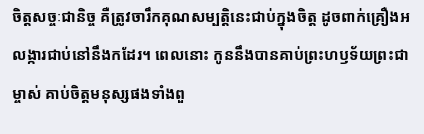ចិត្តសច្ចៈជានិច្ច គឺត្រូវចារឹកគុណសម្បត្តិនេះជាប់ក្នុងចិត្ត ដូចពាក់គ្រឿងអលង្ការជាប់នៅនឹងកដែរ។ ពេលនោះ កូននឹងបានគាប់ព្រះហឫទ័យព្រះជាម្ចាស់ គាប់ចិត្តមនុស្សផងទាំងពួ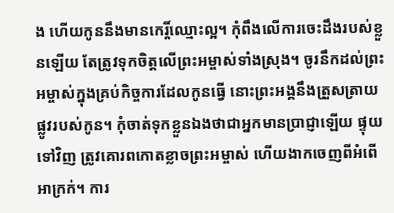ង ហើយកូននឹងមានកេរ្តិ៍ឈ្មោះល្អ។ កុំពឹងលើការចេះដឹងរបស់ខ្លួនឡើយ តែត្រូវទុកចិត្តលើព្រះអម្ចាស់ទាំងស្រុង។ ចូរនឹកដល់ព្រះអម្ចាស់ក្នុងគ្រប់កិច្ចការដែលកូនធ្វើ នោះព្រះអង្គនឹងត្រួសត្រាយផ្លូវរបស់កូន។ កុំចាត់ទុកខ្លួនឯងថាជាអ្នកមានប្រាជ្ញាឡើយ ផ្ទុយទៅវិញ ត្រូវគោរពកោតខ្លាចព្រះអម្ចាស់ ហើយងាកចេញពីអំពើអាក្រក់។ ការ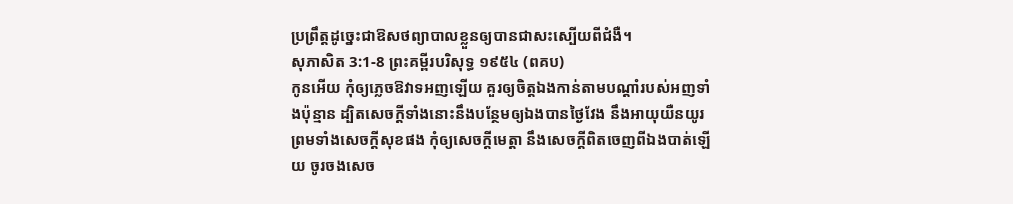ប្រព្រឹត្តដូច្នេះជាឱសថព្យាបាលខ្លួនឲ្យបានជាសះស្បើយពីជំងឺ។
សុភាសិត 3:1-8 ព្រះគម្ពីរបរិសុទ្ធ ១៩៥៤ (ពគប)
កូនអើយ កុំឲ្យភ្លេចឱវាទអញឡើយ គួរឲ្យចិត្តឯងកាន់តាមបណ្តាំរបស់អញទាំងប៉ុន្មាន ដ្បិតសេចក្ដីទាំងនោះនឹងបន្ថែមឲ្យឯងបានថ្ងៃវែង នឹងអាយុយឺនយូរ ព្រមទាំងសេចក្ដីសុខផង កុំឲ្យសេចក្ដីមេត្តា នឹងសេចក្ដីពិតចេញពីឯងបាត់ឡើយ ចូរចងសេច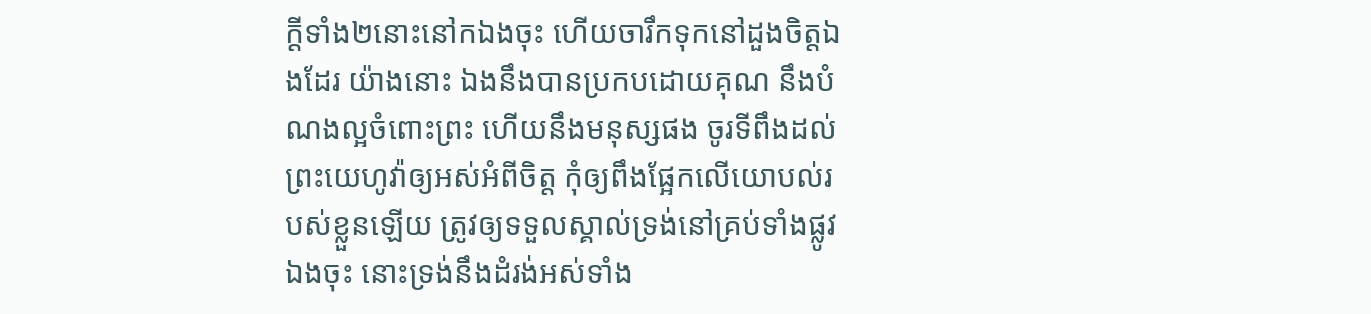ក្ដីទាំង២នោះនៅកឯងចុះ ហើយចារឹកទុកនៅដួងចិត្តឯងដែរ យ៉ាងនោះ ឯងនឹងបានប្រកបដោយគុណ នឹងបំណងល្អចំពោះព្រះ ហើយនឹងមនុស្សផង ចូរទីពឹងដល់ព្រះយេហូវ៉ាឲ្យអស់អំពីចិត្ត កុំឲ្យពឹងផ្អែកលើយោបល់របស់ខ្លួនឡើយ ត្រូវឲ្យទទួលស្គាល់ទ្រង់នៅគ្រប់ទាំងផ្លូវឯងចុះ នោះទ្រង់នឹងដំរង់អស់ទាំង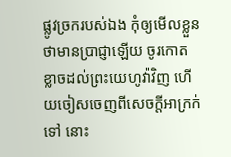ផ្លូវច្រករបស់ឯង កុំឲ្យមើលខ្លួនថាមានប្រាជ្ញាឡើយ ចូរកោតខ្លាចដល់ព្រះយេហូវ៉ាវិញ ហើយចៀសចេញពីសេចក្ដីអាក្រក់ទៅ នោះ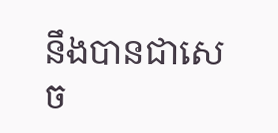នឹងបានជាសេច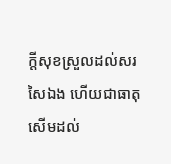ក្ដីសុខស្រួលដល់សរសៃឯង ហើយជាធាតុសើមដល់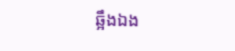ឆ្អឹងឯង